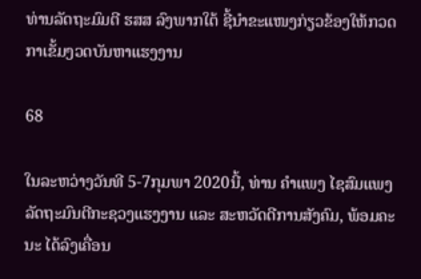ທ່ານລັດຖະມົມຕີ ຮສສ ລົງພາກໃຕ້ ຊີ້ນຳຂະແໜງກ່ຽວຂ້ອງໃຫ້ກວດກາເຂັ້ມງວດບັນຫາແຮງງານ

68

ໃນລະຫວ່າງວັນທີ 5-7ກຸມພາ 2020ນີ້, ທ່ານ ຄຳແພງ ໄຊສົມແພງ ລັດຖະມົນຕີກະຊວງແຮງງານ ແລະ ສະຫວັດດີການສັງຄົມ, ພ້ອມຄະນະ ໄດ້ລົງເຄື່ອນ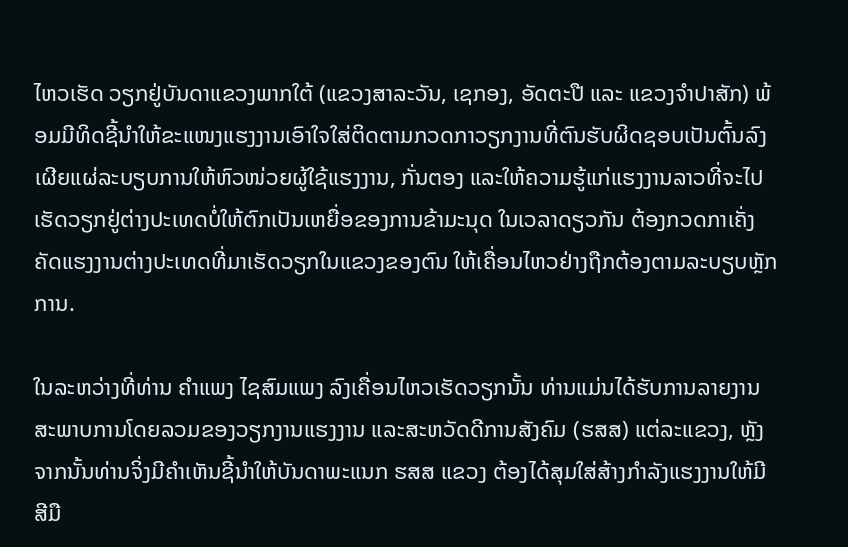ໄຫວເຮັດ ວຽກຢູ່ບັນດາແຂວງພາກໃຕ້ (ແຂວງສາລະວັນ, ເຊກອງ, ອັດຕະປື ແລະ ແຂວງຈຳປາສັກ) ພ້ອມມີທິດຊີ້ນຳໃຫ້ຂະແໜງແຮງງານເອົາໃຈໃສ່ຕິດຕາມກວດກາວຽກງານທີ່ຕົນຮັບຜິດຊອບເປັນຕົ້ນລົງເຜີຍແຜ່ລະບຽບການໃຫ້ຫົວໜ່ວຍຜູ້ໃຊ້ແຮງງານ, ກັ່ນຕອງ ແລະໃຫ້ຄວາມຮູ້ແກ່ແຮງງານລາວທີ່ຈະໄປເຮັດວຽກຢູ່ຕ່າງປະເທດບໍ່ໃຫ້ຕົກເປັນເຫຍື່ອຂອງການຂ້າມະນຸດ ໃນເວລາດຽວກັນ ຕ້ອງກວດກາເຄັ່ງຄັດແຮງງານຕ່າງປະເທດທີ່ມາເຮັດວຽກໃນແຂວງຂອງຕົນ ໃຫ້ເຄື່ອນໄຫວຢ່າງຖືກຕ້ອງຕາມລະບຽບຫຼັກການ.

ໃນລະຫວ່າງທີ່ທ່ານ ຄຳແພງ ໄຊສົມແພງ ລົງເຄື່ອນໄຫວເຮັດວຽກນັ້ນ ທ່ານແມ່ນໄດ້ຮັບການລາຍງານສະພາບການໂດຍລວມຂອງວຽກງານແຮງງານ ແລະສະຫວັດດີການສັງຄົມ (ຮສສ) ແຕ່ລະແຂວງ, ຫຼັງຈາກນັ້ນທ່ານຈິ່ງມີຄຳເຫັນຊີ້ນຳໃຫ້ບັນດາພະແນກ ຮສສ ແຂວງ ຕ້ອງໄດ້ສຸມໃສ່ສ້າງກໍາລັງແຮງງານໃຫ້ມີສີມື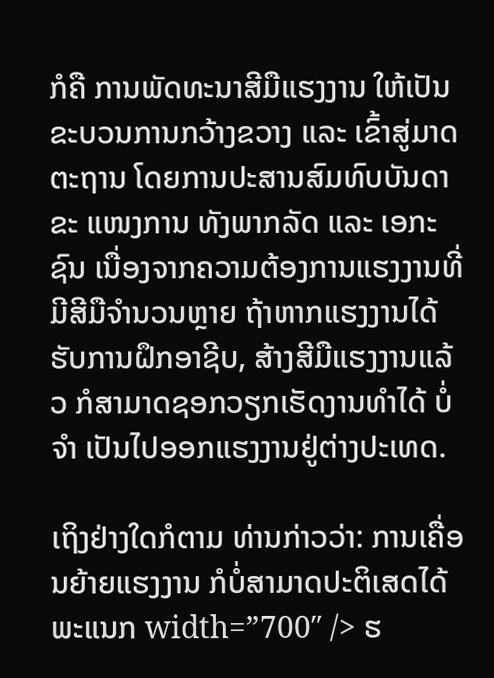ກໍຄື ການພັດທະນາສີມືແຮງງານ ໃຫ້ເປັນຂະບວນການກວ້າງຂວາງ ແລະ ເຂົ້າສູ່ມາດຕະຖານ ໂດຍການປະສານສົມທົບບັນດາຂະ ແໜງການ ທັງພາກລັດ ແລະ ເອກະຊົນ ເນື່ອງຈາກຄວາມຕ້ອງການແຮງງານທີ່ມີສີມືຈຳນວນຫຼາຍ ຖ້າຫາກແຮງງານໄດ້ຮັບການຝຶກອາຊີບ, ສ້າງສີມືແຮງງານແລ້ວ ກໍສາມາດຊອກວຽກເຮັດງານທຳໄດ້ ບໍ່ຈຳ ເປັນໄປອອກແຮງງານຢູ່ຕ່າງປະເທດ.

ເຖິງຢ່າງໃດກໍຕາມ ທ່ານກ່າວວ່າ: ການເຄື່ອນຍ້າຍແຮງງານ ກໍບໍ່ສາມາດປະຕິເສດໄດ້ ພະແນກ width=”700″ /> ຮ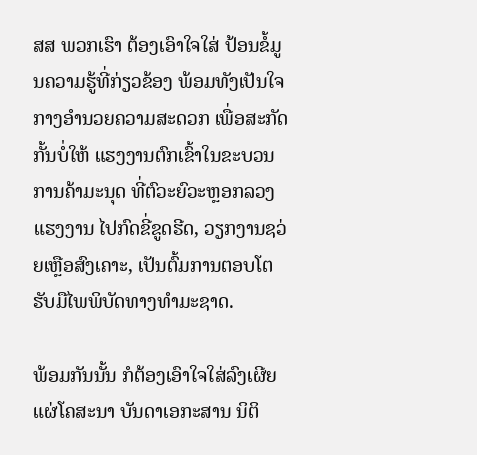ສສ ພວກເຮົາ ຕ້ອງເອົາໃຈໃສ່ ປ້ອນຂໍ້ມູນຄວາມຮູ້ທີ່ກ່ຽວຂ້ອງ ພ້ອມທັງເປັນໃຈກາງອຳນວຍຄວາມສະດວກ ເພື່ອສະກັດກັ້ນບໍ່ໃຫ້ ແຮງງານຕົກເຂົ້າໃນຂະບວນການຄ້າມະນຸດ ທີ່ຕົວະຍົວະຫຼອກລວງແຮງງານ ໄປກົດຂີ່ຂູດຮີດ, ວຽກງານຊວ່ຍເຫຼືອສົງເຄາະ, ເປັນຕົ້ມການຕອບໂຕຮັບມືໄພພິບັດທາງທຳມະຊາດ.

ພ້ອມກັນນັ້ນ ກໍຕ້ອງເອົາໃຈໃສ່ລົງເຜີຍແຜ່ໂຄສະນາ ບັນດາເອກະສານ ນິຕິ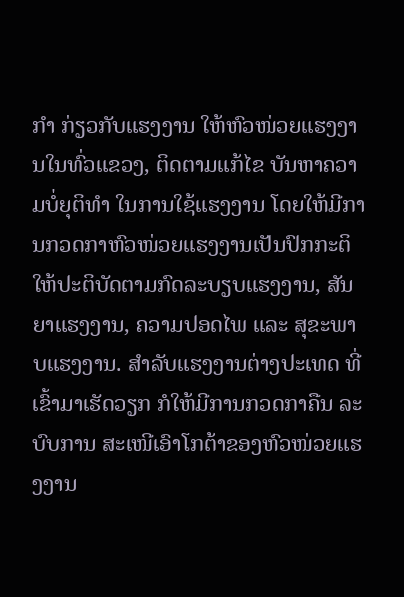ກຳ ກ່ຽວກັບແຮງງານ ໃຫ້ຫົວໜ່ວຍແຮງງານໃນທົ່ວແຂວງ, ຕິດຕາມແກ້ໄຂ ບັນຫາຄວາມບໍ່ຍຸຕິທຳ ໃນການໃຊ້ແຮງງານ ໂດຍໃຫ້ມີການກວດກາຫົວໜ່ວຍແຮງງານເປັນປົກກະຕິ ໃຫ້ປະຕິບັດຕາມກົດລະບຽບແຮງງານ, ສັນຍາແຮງງານ, ຄວາມປອດໄພ ແລະ ສຸຂະພາບແຮງງານ. ສຳລັບແຮງງານຕ່າງປະເທດ ທີ່ເຂົ້າມາເຮັດວຽກ ກໍໃຫ້ມີການກວດກາຄືນ ລະບົບການ ສະເໜີເອົາໂກຕ້າຂອງຫົວໜ່ວຍແຮງງານ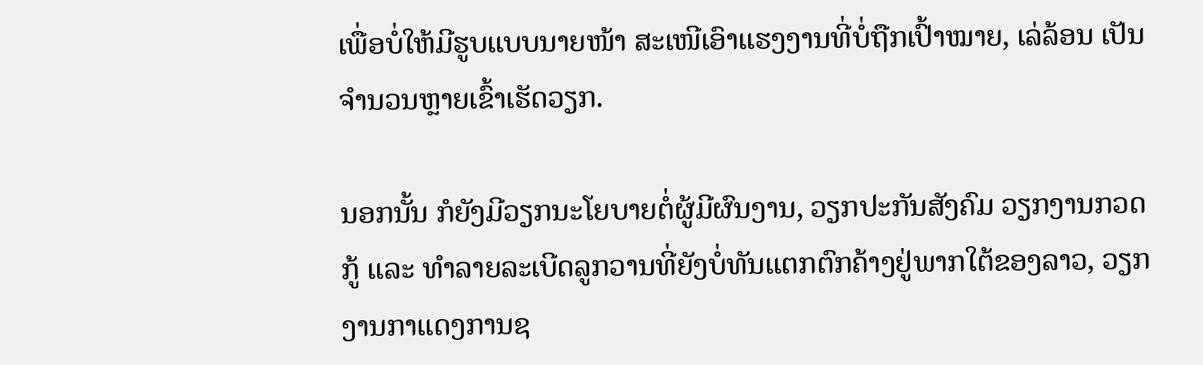ເພື່ອບໍ່ໃຫ້ມີຮູບແບບນາຍໜ້າ ສະເໜີເອົາແຮງງານທີ່ບໍ່ຖືກເປົ້າໝາຍ, ເລ່ລ້ອນ ເປັນຈຳນວນຫຼາຍເຂົ້າເຮັດວຽກ.

ນອກນັ້ນ ກໍຍັງມີວຽກນະໂຍບາຍຕໍ່ຜູ້ມີຜົນງານ, ວຽກປະກັນສັງຄົມ ວຽກງານກວດກູ້ ແລະ ທຳລາຍລະເບີດລູກວານທີ່ຍັງບໍ່ທັນແຕກຕົກຄ້າງຢູ່ພາກໃຕ້ຂອງລາວ, ວຽກງານກາແດງການຊ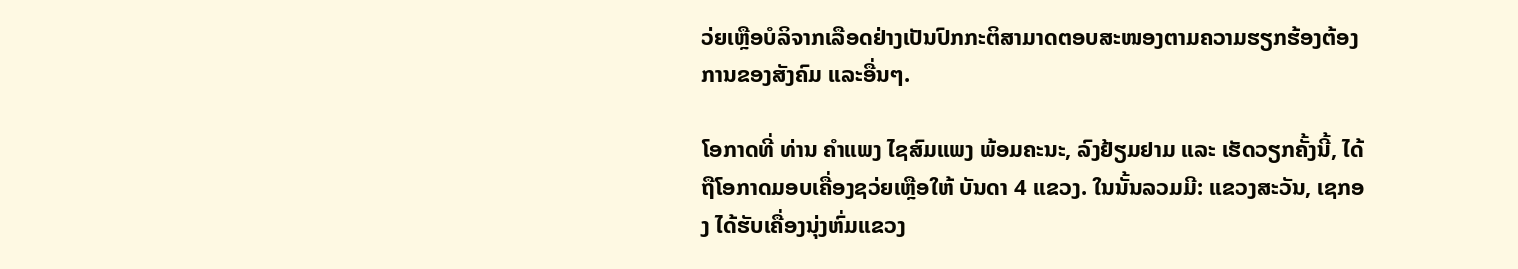ວ່ຍເຫຼືອບໍລິຈາກເລືອດຢ່າງເປັນປົກກະຕິສາມາດຕອບສະໜອງຕາມຄວາມຮຽກຮ້ອງຕ້ອງການຂອງສັງຄົມ ແລະອື່ນໆ.

ໂອກາດທີ່ ທ່ານ ຄຳແພງ ໄຊສົມແພງ ພ້ອມຄະນະ, ລົງຢ້ຽມຢາມ ແລະ ເຮັດວຽກຄັ້ງນີ້, ໄດ້ຖືໂອກາດມອບເຄື່ອງຊວ່ຍເຫຼືອໃຫ້ ບັນດາ 4 ແຂວງ. ໃນນັ້ນລວມມີ: ແຂວງສະວັນ, ເຊກອງ ໄດ້ຮັບເຄື່ອງນຸ່ງຫົ່ມແຂວງ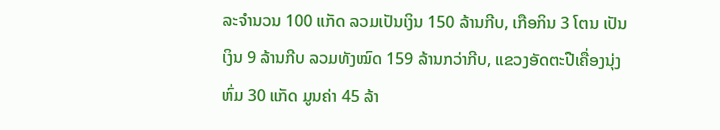ລະຈຳນວນ 100 ແກັດ ລວມເປັນເງິນ 150 ລ້ານກີບ, ເກືອກິນ 3 ໂຕນ ເປັນເງິນ 9 ລ້ານກີບ ລວມທັງໝົດ 159 ລ້ານກວ່າກີບ, ແຂວງອັດຕະປືເຄື່ອງນຸ່ງຫົ່ມ 30 ແກັດ ມູນຄ່າ 45 ລ້າ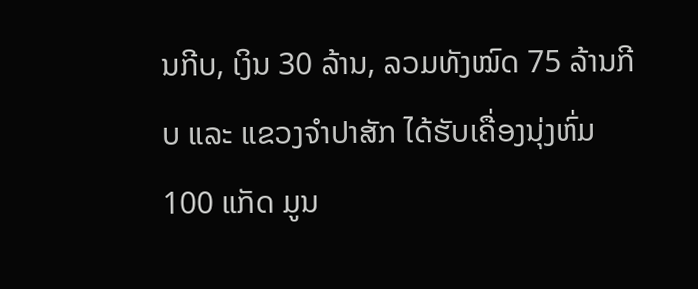ນກີບ, ເງິນ 30 ລ້ານ, ລວມທັງໝົດ 75 ລ້ານກີບ ແລະ ແຂວງຈຳປາສັກ ໄດ້ຮັບເຄື່ອງນຸ່ງຫົ່ມ 100 ແກັດ ມູນ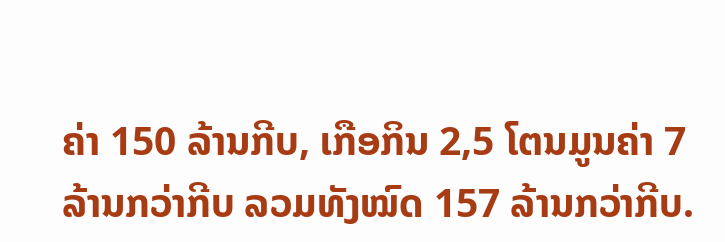ຄ່າ 150 ລ້ານກີບ, ເກືອກິນ 2,5 ໂຕນມູນຄ່າ 7 ລ້ານກວ່າກີບ ລວມທັງໝົດ 157 ລ້ານກວ່າກີບ.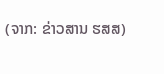(ຈາກ: ຂ່າວສານ ຮສສ)